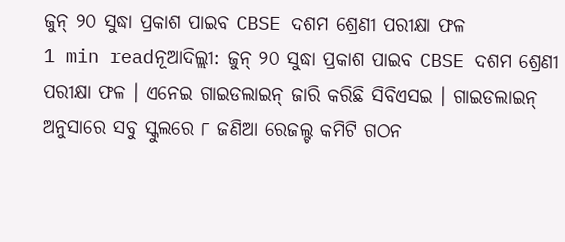ଜୁନ୍ ୨୦ ସୁଦ୍ଧା ପ୍ରକାଶ ପାଇବ CBSE ଦଶମ ଶ୍ରେଣୀ ପରୀକ୍ଷା ଫଳ
1 min readନୂଆଦିଲ୍ଲୀ: ଜୁନ୍ ୨୦ ସୁଦ୍ଧା ପ୍ରକାଶ ପାଇବ CBSE ଦଶମ ଶ୍ରେଣୀ ପରୀକ୍ଷା ଫଳ । ଏନେଇ ଗାଇଡଲାଇନ୍ ଜାରି କରିଛି ସିବିଏସଇ । ଗାଇଡଲାଇନ୍ ଅନୁସାରେ ସବୁ ସ୍କୁଲରେ ୮ ଜଣିଆ ରେଜଲ୍ଟ କମିଟି ଗଠନ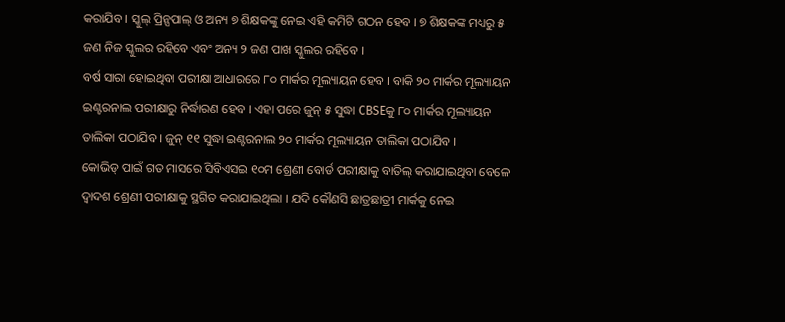କରାଯିବ । ସ୍କୁଲ୍ ପ୍ରିନ୍ସପାଲ୍ ଓ ଅନ୍ୟ ୭ ଶିକ୍ଷକଙ୍କୁ ନେଇ ଏହି କମିଟି ଗଠନ ହେବ । ୭ ଶିକ୍ଷକଙ୍କ ମଧ୍ୟରୁ ୫ ଜଣ ନିଜ ସ୍କୁଲର ରହିବେ ଏବଂ ଅନ୍ୟ ୨ ଜଣ ପାଖ ସ୍କୁଲର ରହିବେ ।
ବର୍ଷ ସାରା ହୋଇଥିବା ପରୀକ୍ଷା ଆଧାରରେ ୮୦ ମାର୍କର ମୂଲ୍ୟାୟନ ହେବ । ବାକି ୨୦ ମାର୍କର ମୂଲ୍ୟାୟନ ଇଣ୍ଟରନାଲ ପରୀକ୍ଷାରୁ ନିର୍ଦ୍ଧାରଣ ହେବ । ଏହା ପରେ ଜୁନ୍ ୫ ସୁଦ୍ଧା CBSEକୁ ୮୦ ମାର୍କର ମୂଲ୍ୟାୟନ ତାଲିକା ପଠାଯିବ । ଜୁନ୍ ୧୧ ସୁଦ୍ଧା ଇଣ୍ଟରନାଲ ୨୦ ମାର୍କର ମୂଲ୍ୟାୟନ ତାଲିକା ପଠାଯିବ ।
କୋଭିଡ୍ ପାଇଁ ଗତ ମାସରେ ସିବିଏସଇ ୧୦ମ ଶ୍ରେଣୀ ବୋର୍ଡ ପରୀକ୍ଷାକୁ ବାତିଲ୍ କରାଯାଇଥିବା ବେଳେ ଦ୍ୱାଦଶ ଶ୍ରେଣୀ ପରୀକ୍ଷାକୁ ସ୍ଥଗିତ କରାଯାଇଥିଲା । ଯଦି କୌଣସି ଛାତ୍ରଛାତ୍ରୀ ମାର୍କକୁ ନେଇ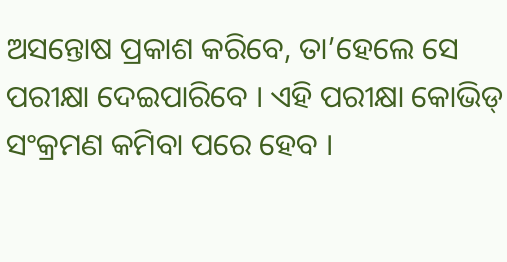ଅସନ୍ତୋଷ ପ୍ରକାଶ କରିବେ, ତା’ହେଲେ ସେ ପରୀକ୍ଷା ଦେଇପାରିବେ । ଏହି ପରୀକ୍ଷା କୋଭିଡ୍ ସଂକ୍ରମଣ କମିବା ପରେ ହେବ ।